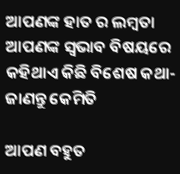ଆପଣଙ୍କ ହାତ ର ଲମ୍ବତା ଆପଣଙ୍କ ସ୍ଵଭାବ ବିଷୟରେ କହିଥାଏ କିଛି ବିଶେଷ କଥା- ଜାଣନ୍ତୁ କେମିତି

ଆପଣ ବହୁତ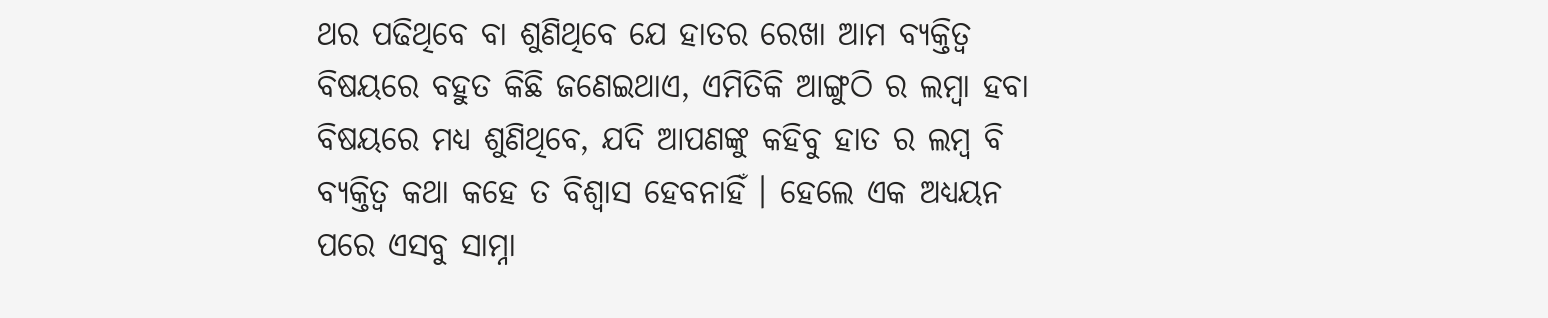ଥର ପଢିଥିବେ ବା ଶୁଣିଥିବେ ଯେ ହାତର ରେଖା ଆମ ବ୍ୟକ୍ତିତ୍ଵ ବିଷୟରେ ବହୁତ କିଛି ଜଣେଇଥାଏ, ଏମିତିକି ଆଙ୍ଗୁଠି ର ଲମ୍ବା ହବା ବିଷୟରେ ମଧ୍ୟ ଶୁଣିଥିବେ, ଯଦି ଆପଣଙ୍କୁ କହିବୁ ହାତ ର ଲମ୍ବ ବି ବ୍ୟକ୍ତିତ୍ଵ କଥା କହେ ତ ବିଶ୍ୱାସ ହେବନାହିଁ । ହେଲେ ଏକ ଅଧ୍ୟୟନ ପରେ ଏସବୁ ସାମ୍ନା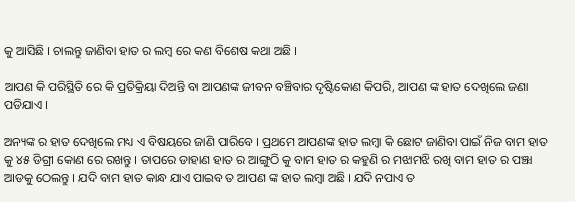କୁ ଆସିଛି । ଚାଲନ୍ତୁ ଜାଣିବା ହାତ ର ଲମ୍ବ ରେ କଣ ବିଶେଷ କଥା ଅଛି ।

ଆପଣ କି ପରିସ୍ଥିତି ରେ କି ପ୍ରତିକ୍ରିୟା ଦିଅନ୍ତି ବା ଆପଣଙ୍କ ଜୀବନ ବଞ୍ଚିବାର ଦୃଷ୍ଟିକୋଣ କିପରି, ଆପଣ ଙ୍କ ହାତ ଦେଖିଲେ ଜଣା ପଡିଯାଏ ।

ଅନ୍ୟଙ୍କ ର ହାତ ଦେଖିଲେ ମଧ୍ୟ ଏ ବିଷୟରେ ଜାଣି ପାରିବେ । ପ୍ରଥମେ ଆପଣଙ୍କ ହାତ ଲମ୍ବା କି ଛୋଟ ଜାଣିବା ପାଇଁ ନିଜ ବାମ ହାତ କୁ ୪୫ ଡିଗ୍ରୀ କୋଣ ରେ ରଖନ୍ତୁ । ତାପରେ ଡାହାଣ ହାତ ର ଆଙ୍ଗୁଠି କୁ ବାମ ହାତ ର କହୁଣି ର ମଝାମଝି ରଖି ବାମ ହାତ ର ପଞ୍ଝା ଆଡକୁ ଠେଲନ୍ତୁ । ଯଦି ବାମ ହାତ କାନ୍ଧ ଯାଏ ପାଇବ ତ ଆପଣ ଙ୍କ ହାତ ଲମ୍ବା ଅଛି । ଯଦି ନପାଏ ତ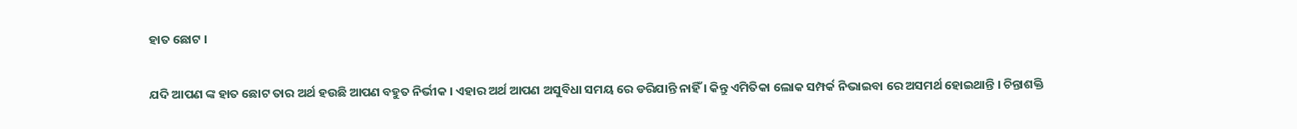ହାତ ଛୋଟ ।

ଯଦି ଆପଣ ଙ୍କ ହାତ ଛୋଟ ତାର ଅର୍ଥ ହଉଛି ଆପଣ ବହୁତ ନିର୍ଭୀକ । ଏହାର ଅର୍ଥ ଆପଣ ଅସୁବିଧା ସମୟ ରେ ଡରିଯାନ୍ତି ନାହିଁ । କିନ୍ତୁ ଏମିତିକା ଲୋକ ସମ୍ପର୍କ ନିଭାଇବା ରେ ଅସମର୍ଥ ହୋଇଥାନ୍ତି । ଚିନ୍ତାଶକ୍ତି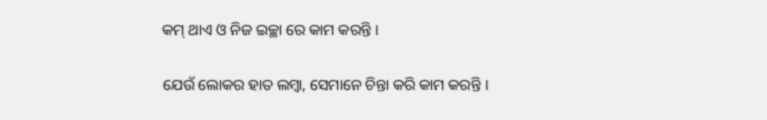କମ୍ ଥାଏ ଓ ନିଜ ଇଚ୍ଛା ରେ କାମ କରନ୍ତି ।

ଯେଉଁ ଲୋକର ହାତ ଲମ୍ବା, ସେମାନେ ଚିନ୍ତା କରି କାମ କରନ୍ତି ।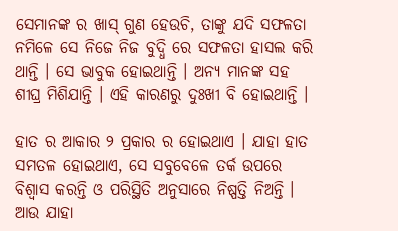ସେମାନଙ୍କ ର ଖାସ୍ ଗୁଣ ହେଉଚି, ତାଙ୍କୁ ଯଦି ସଫଳତା ନମିଳେ ସେ ନିଜେ ନିଜ ବୁଦ୍ଧି ରେ ସଫଳତା ହାସଲ କରି ଥାନ୍ତି । ସେ ଭାବୁକ ହୋଇଥାନ୍ତି । ଅନ୍ୟ ମାନଙ୍କ ସହ ଶୀଘ୍ର ମିଶିଯାନ୍ତି । ଏହି କାରଣରୁ ଦୁଃଖୀ ବି ହୋଇଥାନ୍ତି ।

ହାତ ର ଆକାର ୨ ପ୍ରକାର ର ହୋଇଥାଏ । ଯାହା ହାତ ସମତଳ ହୋଇଥାଏ, ସେ ସବୁବେଳେ ତର୍କ ଉପରେ ବିଶ୍ୱାସ କରନ୍ତି ଓ ପରିସ୍ଥିତି ଅନୁସାରେ ନିଷ୍ପତ୍ତି ନିଅନ୍ତି । ଆଉ ଯାହା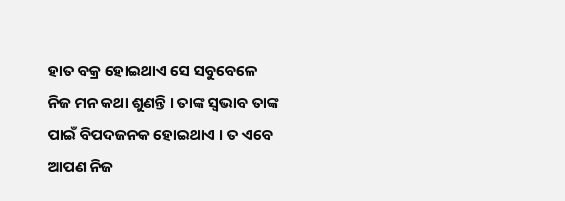ହାତ ବକ୍ର ହୋଇଥାଏ ସେ ସବୁବେଳେ ନିଜ ମନ କଥା ଶୁଣନ୍ତି । ତାଙ୍କ ସ୍ଵଭାବ ତାଙ୍କ ପାଇଁ ବିପଦଜନକ ହୋଇଥାଏ । ତ ଏବେ ଆପଣ ନିଜ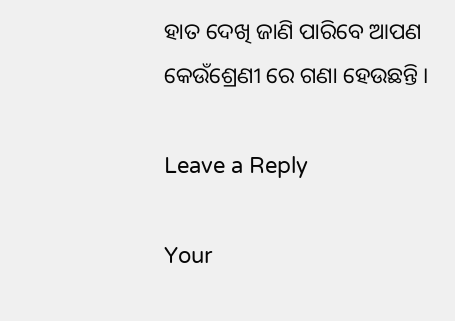ହାତ ଦେଖି ଜାଣି ପାରିବେ ଆପଣ କେଉଁ‌ଶ୍ରେଣୀ ରେ ଗଣା ହେଉଛନ୍ତି ।

Leave a Reply

Your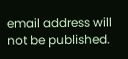email address will not be published.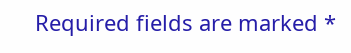Required fields are marked *